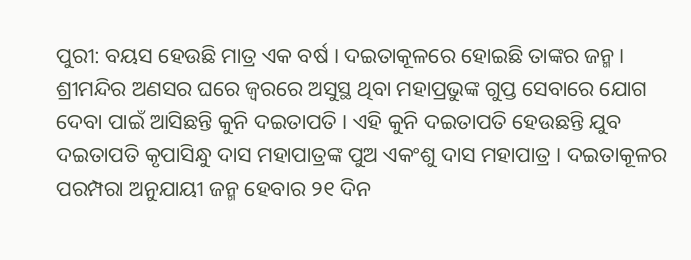ପୁରୀ: ବୟସ ହେଉଛି ମାତ୍ର ଏକ ବର୍ଷ । ଦଇତାକୂଳରେ ହୋଇଛି ତାଙ୍କର ଜନ୍ମ । ଶ୍ରୀମନ୍ଦିର ଅଣସର ଘରେ ଜ୍ବରରେ ଅସୁସ୍ଥ ଥିବା ମହାପ୍ରଭୁଙ୍କ ଗୁପ୍ତ ସେବାରେ ଯୋଗ ଦେବା ପାଇଁ ଆସିଛନ୍ତି କୁନି ଦଇତାପତି । ଏହି କୁନି ଦଇତାପତି ହେଉଛନ୍ତି ଯୁବ ଦଇତାପତି କୃପାସିନ୍ଧୁ ଦାସ ମହାପାତ୍ରଙ୍କ ପୁଅ ଏକଂଶୁ ଦାସ ମହାପାତ୍ର । ଦଇତାକୂଳର ପରମ୍ପରା ଅନୁଯାୟୀ ଜନ୍ମ ହେବାର ୨୧ ଦିନ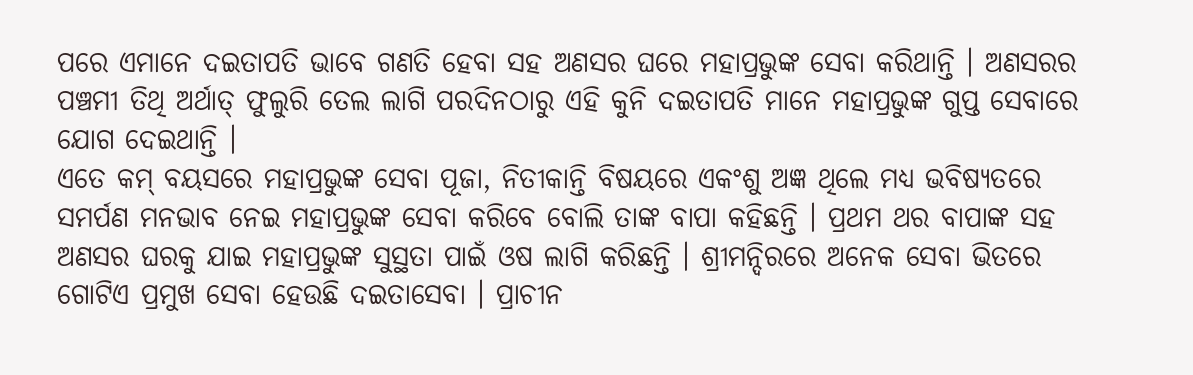ପରେ ଏମାନେ ଦଇତାପତି ଭାବେ ଗଣତି ହେବା ସହ ଅଣସର ଘରେ ମହାପ୍ରଭୁଙ୍କ ସେବା କରିଥାନ୍ତି । ଅଣସରର ପଞ୍ଚମୀ ତିଥି ଅର୍ଥାତ୍ ଫୁଲୁରି ତେଲ ଲାଗି ପରଦିନଠାରୁ ଏହି କୁନି ଦଇତାପତି ମାନେ ମହାପ୍ରଭୁଙ୍କ ଗୁପ୍ତ ସେବାରେ ଯୋଗ ଦେଇଥାନ୍ତି ।
ଏତେ କମ୍ ବୟସରେ ମହାପ୍ରଭୁଙ୍କ ସେବା ପୂଜା, ନିତୀକାନ୍ତି ବିଷୟରେ ଏକଂଶୁ ଅଜ୍ଞ ଥିଲେ ମଧ୍ୟ ଭବିଷ୍ୟତରେ ସମର୍ପଣ ମନଭାବ ନେଇ ମହାପ୍ରଭୁଙ୍କ ସେବା କରିବେ ବୋଲି ତାଙ୍କ ବାପା କହିଛନ୍ତି । ପ୍ରଥମ ଥର ବାପାଙ୍କ ସହ ଅଣସର ଘରକୁ ଯାଇ ମହାପ୍ରଭୁଙ୍କ ସୁସ୍ଥତା ପାଇଁ ଓଷ ଲାଗି କରିଛନ୍ତି । ଶ୍ରୀମନ୍ଦିରରେ ଅନେକ ସେବା ଭିତରେ ଗୋଟିଏ ପ୍ରମୁଖ ସେବା ହେଉଛି ଦଇତାସେବା । ପ୍ରାଚୀନ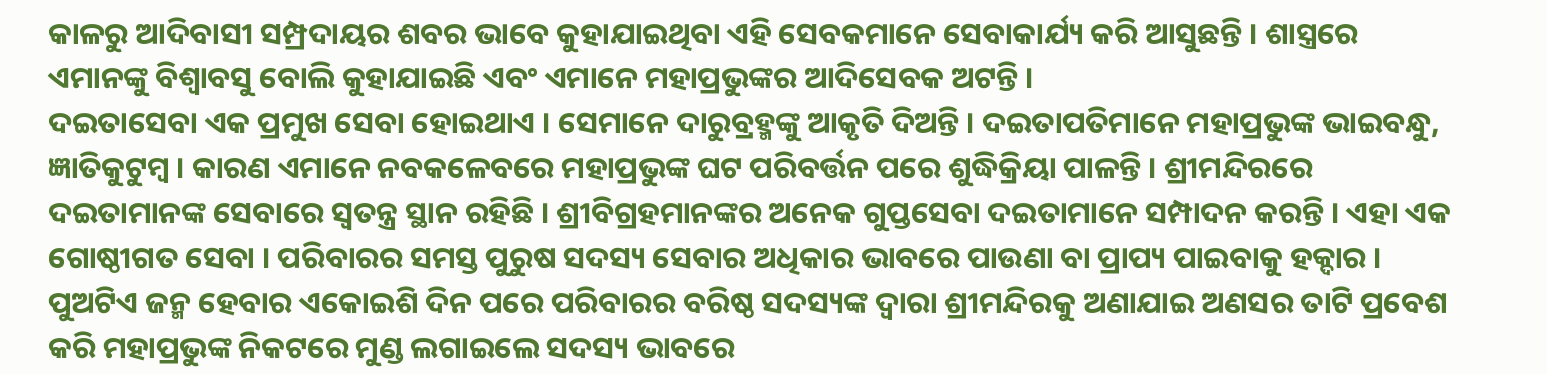କାଳରୁ ଆଦିବାସୀ ସମ୍ପ୍ରଦାୟର ଶବର ଭାବେ କୁହାଯାଇଥିବା ଏହି ସେବକମାନେ ସେବାକାର୍ଯ୍ୟ କରି ଆସୁଛନ୍ତି । ଶାସ୍ତ୍ରରେ ଏମାନଙ୍କୁ ବିଶ୍ୱାବସୁ ବୋଲି କୁହାଯାଇଛି ଏବଂ ଏମାନେ ମହାପ୍ରଭୁଙ୍କର ଆଦିସେବକ ଅଟନ୍ତି ।
ଦଇତାସେବା ଏକ ପ୍ରମୁଖ ସେବା ହୋଇଥାଏ । ସେମାନେ ଦାରୁବ୍ରହ୍ମଙ୍କୁ ଆକୃତି ଦିଅନ୍ତି । ଦଇତାପତିମାନେ ମହାପ୍ରଭୁଙ୍କ ଭାଇବନ୍ଧୁ, ଜ୍ଞାତିକୁଟୁମ୍ବ । କାରଣ ଏମାନେ ନବକଳେବରେ ମହାପ୍ରଭୁଙ୍କ ଘଟ ପରିବର୍ତ୍ତନ ପରେ ଶୁଦ୍ଧିକ୍ରିୟା ପାଳନ୍ତି । ଶ୍ରୀମନ୍ଦିରରେ ଦଇତାମାନଙ୍କ ସେବାରେ ସ୍ୱତନ୍ତ୍ର ସ୍ଥାନ ରହିଛି । ଶ୍ରୀବିଗ୍ରହମାନଙ୍କର ଅନେକ ଗୁପ୍ତସେବା ଦଇତାମାନେ ସମ୍ପାଦନ କରନ୍ତି । ଏହା ଏକ ଗୋଷ୍ଠୀଗତ ସେବା । ପରିବାରର ସମସ୍ତ ପୁରୁଷ ସଦସ୍ୟ ସେବାର ଅଧିକାର ଭାବରେ ପାଉଣା ବା ପ୍ରାପ୍ୟ ପାଇବାକୁ ହକ୍ଦାର । ପୁଅଟିଏ ଜନ୍ମ ହେବାର ଏକୋଇଶି ଦିନ ପରେ ପରିବାରର ବରିଷ୍ଠ ସଦସ୍ୟଙ୍କ ଦ୍ୱାରା ଶ୍ରୀମନ୍ଦିରକୁ ଅଣାଯାଇ ଅଣସର ତାଟି ପ୍ରବେଶ କରି ମହାପ୍ରଭୁଙ୍କ ନିକଟରେ ମୁଣ୍ଡ ଲଗାଇଲେ ସଦସ୍ୟ ଭାବରେ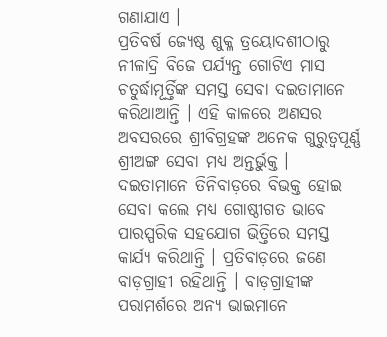ଗଣାଯାଏ ।
ପ୍ରତିବର୍ଷ ଜ୍ୟେଷ୍ଠ ଶୁକ୍ଳ ତ୍ରୟୋଦଶୀଠାରୁ ନୀଳାଦ୍ରି ବିଜେ ପର୍ଯ୍ୟନ୍ତ ଗୋଟିଏ ମାସ ଚତୁର୍ଦ୍ଧାମୂର୍ତ୍ତିଙ୍କ ସମସ୍ତ ସେବା ଦଇତାମାନେ କରିଥାଆନ୍ତି । ଏହି କାଳରେ ଅଣସର ଅବସରରେ ଶ୍ରୀବିଗ୍ରହଙ୍କ ଅନେକ ଗୁରୁତ୍ୱପୂର୍ଣ୍ଣ ଶ୍ରୀଅଙ୍ଗ ସେବା ମଧ୍ୟ ଅନ୍ତର୍ଭୁକ୍ତ । ଦଇତାମାନେ ତିନିବାଡ଼ରେ ବିଭକ୍ତ ହୋଇ ସେବା କଲେ ମଧ୍ୟ ଗୋଷ୍ଠୀଗତ ଭାବେ ପାରସ୍ପରିକ ସହଯୋଗ ଭିତ୍ତିରେ ସମସ୍ତ କାର୍ଯ୍ୟ କରିଥାନ୍ତି । ପ୍ରତିବାଡ଼ରେ ଜଣେ ବାଡ଼ଗ୍ରାହୀ ରହିଥାନ୍ତି । ବାଡ଼ଗ୍ରାହୀଙ୍କ ପରାମର୍ଶରେ ଅନ୍ୟ ଭାଇମାନେ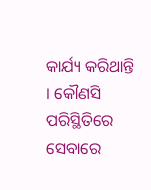କାର୍ଯ୍ୟ କରିଥାନ୍ତି । କୌଣସି ପରିସ୍ଥିତିରେ ସେବାରେ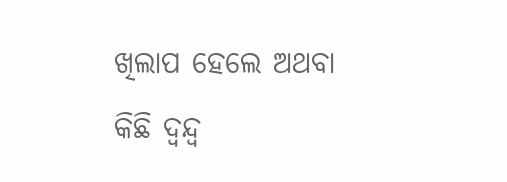ଖିଲାପ ହେଲେ ଅଥବା କିଛି ଦ୍ୱନ୍ଦ୍ୱ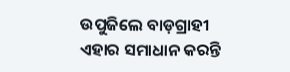ଉପୁଜିଲେ ବାଡ଼ଗ୍ରାହୀ ଏହାର ସମାଧାନ କରନ୍ତି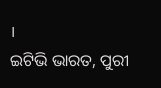।
ଇଟିଭି ଭାରତ, ପୁରୀ